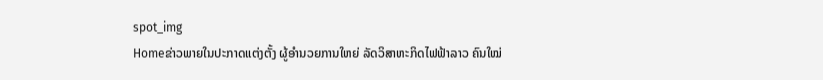spot_img
Homeຂ່າວພາຍໃນປະກາດແຕ່ງຕັ້ງ ຜູ້ອຳນວຍການໃຫຍ່ ລັດວິສາຫະກິດໄຟຟ້າລາວ ຄົນໃໝ່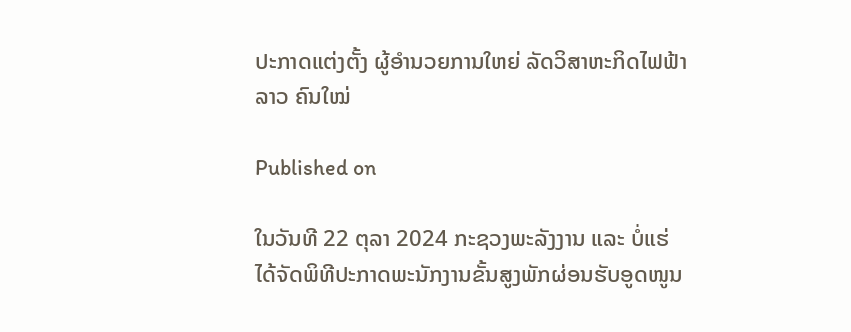ປະກາດແຕ່ງຕັ້ງ ຜູ້ອຳນວຍການໃຫຍ່ ລັດວິສາຫະກິດໄຟຟ້າລາວ ຄົນໃໝ່

Published on

ໃນວັນທີ 22 ຕຸລາ 2024 ກະຊວງພະລັງງານ ແລະ ບໍ່ແຮ່ ໄດ້ຈັດພິທີປະກາດພະນັກງານຂັ້ນສູງພັກຜ່ອນຮັບອູດໜູນ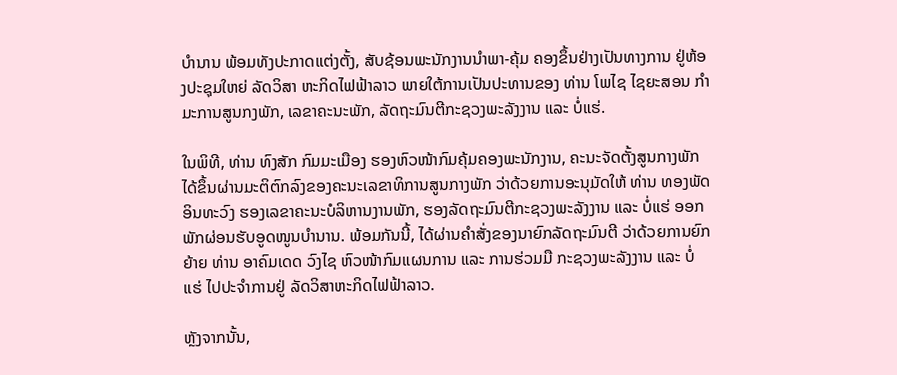ບຳນານ ພ້ອມທັງປະກາດແຕ່ງຕັ້ງ, ສັບຊ້ອນພະນັກງານນຳພາ-ຄຸ້ມ ຄອງຂຶ້ນຢ່າງເປັນທາງການ ຢູ່ຫ້ອງປະຊຸມໃຫຍ່ ລັດວິສາ ຫະກິດໄຟຟ້າລາວ ພາຍໃຕ້ການເປັນປະທານຂອງ ທ່ານ ໂພໄຊ ໄຊຍະສອນ ກຳມະການສູນກງພັກ, ເລຂາຄະນະພັກ, ລັດຖະມົນຕີກະຊວງພະລັງງານ ແລະ ບໍ່ແຮ່.

ໃນພິທີ, ທ່ານ ທົງສັກ ກົມມະເມືອງ ຮອງຫົວໜ້າກົມຄຸ້ມຄອງພະນັກງານ, ຄະນະຈັດຕັ້ງສູນກາງພັກ ໄດ້ຂຶ້ນຜ່ານມະຕິຕົກລົງຂອງຄະນະເລຂາທິການສູນກາງພັກ ວ່າດ້ວຍການອະນຸມັດໃຫ້ ທ່ານ ທອງພັດ ອິນທະວົງ ຮອງເລຂາຄະນະບໍລິຫານງານພັກ, ຮອງລັດຖະມົນຕີກະຊວງພະລັງງານ ແລະ ບໍ່ແຮ່ ອອກພັກຜ່ອນຮັບອູດໜູນບຳນານ. ພ້ອມກັນນີ້, ໄດ້ຜ່ານຄຳສັ່ງຂອງນາຍົກລັດຖະມົນຕີ ວ່າດ້ວຍການຍົກຍ້າຍ ທ່ານ ອາຄົມເດດ ວົງໄຊ ຫົວໜ້າກົມແຜນການ ແລະ ການຮ່ວມມື ກະຊວງພະລັງງານ ແລະ ບໍ່ແຮ່ ໄປປະຈຳການຢູ່ ລັດວິສາຫະກິດໄຟຟ້າລາວ.

ຫຼັງຈາກນັ້ນ,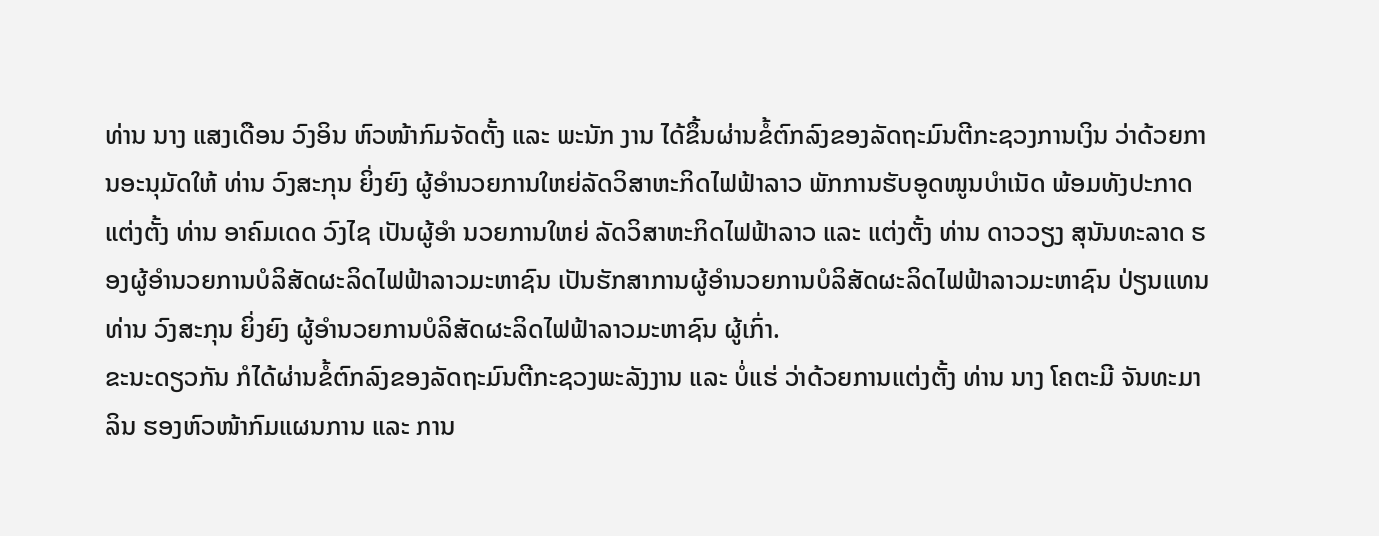ທ່ານ ນາງ ແສງເດືອນ ວົງອິນ ຫົວໜ້າກົມຈັດຕັ້ງ ແລະ ພະນັກ ງານ ໄດ້ຂຶ້ນຜ່ານຂໍ້ຕົກລົງຂອງລັດຖະມົນຕີກະຊວງການເງິນ ວ່າດ້ວຍການອະນຸມັດໃຫ້ ທ່ານ ວົງສະກຸນ ຍິ່ງຍົງ ຜູ້ອຳນວຍການໃຫຍ່ລັດວິສາຫະກິດໄຟຟ້າລາວ ພັກການຮັບອູດໜູນບຳເນັດ ພ້ອມທັງປະກາດແຕ່ງຕັ້ງ ທ່ານ ອາຄົມເດດ ວົງໄຊ ເປັນຜູ້ອຳ ນວຍການໃຫຍ່ ລັດວິສາຫະກິດໄຟຟ້າລາວ ແລະ ແຕ່ງຕັ້ງ ທ່ານ ດາວວຽງ ສຸນັນທະລາດ ຮອງຜູ້ອຳນວຍການບໍລິສັດຜະລິດໄຟຟ້າລາວມະຫາຊົນ ເປັນຮັກສາການຜູ້ອຳນວຍການບໍລິສັດຜະລິດໄຟຟ້າລາວມະຫາຊົນ ປ່ຽນແທນ ທ່ານ ວົງສະກຸນ ຍິ່ງຍົງ ຜູ້ອຳນວຍການບໍລິສັດຜະລິດໄຟຟ້າລາວມະຫາຊົນ ຜູ້ເກົ່າ.
ຂະນະດຽວກັນ ກໍໄດ້ຜ່ານຂໍ້ຕົກລົງຂອງລັດຖະມົນຕີກະຊວງພະລັງງານ ແລະ ບໍ່ແຮ່ ວ່າດ້ວຍການແຕ່ງຕັ້ງ ທ່ານ ນາງ ໂຄຕະມີ ຈັນທະມາລິນ ຮອງຫົວໜ້າກົມແຜນການ ແລະ ການ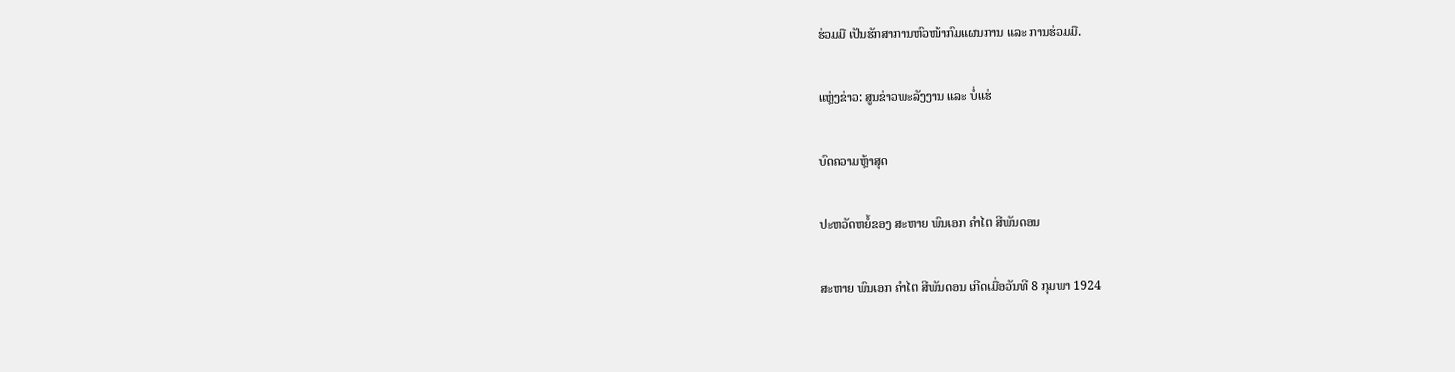ຮ່ວມມື ເປັນຮັກສາການຫົວໜ້າກົມແຜນການ ແລະ ການຮ່ວມມື.

ແຫຼ່ງຂ່າວ: ສູນຂ່າວພະລັງງານ ແລະ ບໍ່ແຮ່

ບົດຄວາມຫຼ້າສຸດ

ປະຫວັດຫຍໍ້ຂອງ ສະຫາຍ ພົນເອກ ຄຳໄຕ ສີພັນດອນ

ສະຫາຍ ພົນເອກ ຄຳໄຕ ສີພັນດອນ ເກີດເມື່ອວັນທີ 8 ກຸມພາ 1924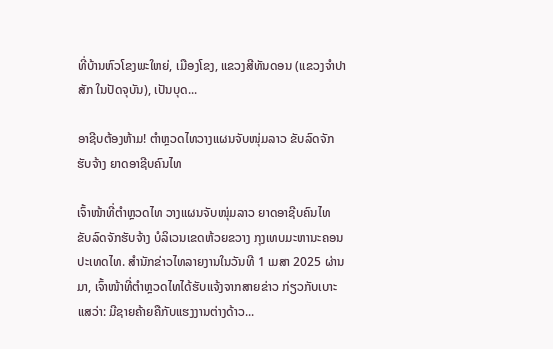ທີ່ບ້ານຫົວໂຂງພະໃຫຍ່, ເມືອງໂຂງ, ແຂວງສີທັນດອນ (ແຂວງຈຳປາສັກ ໃນປັດຈຸບັນ), ເປັນບຸດ...

ອາຊີບຕ້ອງຫ້າມ! ຕຳຫຼວດໄທວາງແຜນຈັບໜຸ່ມລາວ ຂັບລົດຈັກຮັບຈ້າງ ຍາດອາຊີບຄົນໄທ

ເຈົ້າໜ້າທີ່ຕຳຫຼວດໄທ ວາງແຜນຈັບໜຸ່ມລາວ ຍາດອາຊີບຄົນໄທ ຂັບລົດຈັກຮັບຈ້າງ ບໍລິເວນເຂດຫ້ວຍຂວາງ ກຸງເທບມະຫານະຄອນ ປະເທດໄທ. ສຳນັກຂ່າວໄທລາຍງານໃນວັນທີ 1 ເມສາ 2025 ຜ່ານມາ, ເຈົ້າໜ້າທີ່ຕຳຫຼວດໄທໄດ້ຮັບແຈ້ງຈາກສາຍຂ່າວ ກ່ຽວກັບເບາະແສວ່າ: ມີຊາຍຄ້າຍຄືກັບແຮງງານຕ່າງດ້າວ...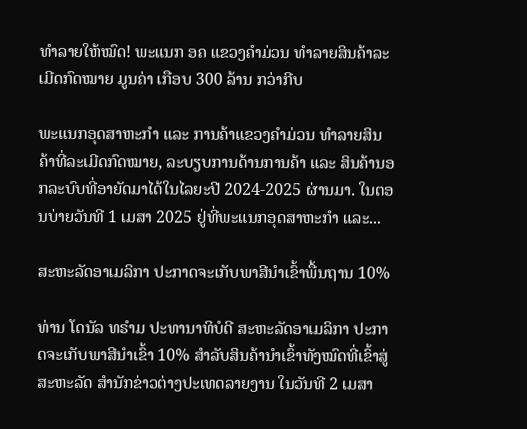ທຳລາຍໃຫ້ໝົດ! ພະແນກ ອຄ ແຂວງຄຳມ່ວນ ທຳລາຍສິນຄ້າລະເມີດກົດໝາຍ ມູນຄ່າ ເກືອບ 300 ລ້ານ ກວ່າກີບ

ພະແນກອຸດສາຫະກຳ ແລະ ການຄ້າແຂວງຄຳມ່ວນ ທຳລາຍສິນຄ້າທີ່ລະເມີດກົດໝາຍ, ລະບຽບການດ້ານການຄ້າ ແລະ ສິນຄ້ານອກລະບົບທີ່ອາຍັດມາໄດ້ໃນໄລຍະປີ 2024-2025 ຜ່ານມາ. ໃນຕອນບ່າຍວັນທີ 1 ເມສາ 2025 ຢູ່ທີ່ພະແນກອຸດສາຫະກໍາ ແລະ...

ສະຫະລັດອາເມລິກາ ປະກາດຈະເກັບພາສີນຳເຂົ້າພື້ນຖານ 10%

ທ່ານ ໂດນັລ ທຣຳມ ປະທານາທິບໍດີ ສະຫະລັດອາເມລິກາ ປະກາດຈະເກັບພາສີນຳເຂົ້າ 10% ສຳລັບສິນຄ້ານຳເຂົ້າທັງໝົດທີ່ເຂົ້າສູ່ສະຫະລັດ ສຳນັກຂ່າວຕ່າງປະເທດລາຍງານ ໃນວັນທີ 2 ເມສາ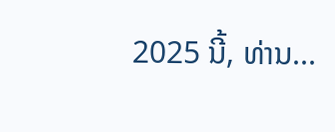2025 ນີ້, ທ່ານ...